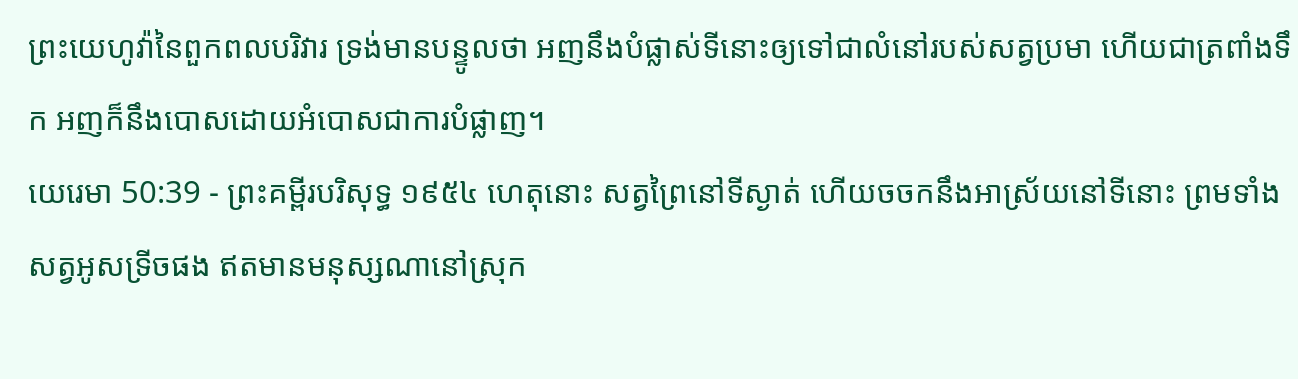ព្រះយេហូវ៉ានៃពួកពលបរិវារ ទ្រង់មានបន្ទូលថា អញនឹងបំផ្លាស់ទីនោះឲ្យទៅជាលំនៅរបស់សត្វប្រមា ហើយជាត្រពាំងទឹក អញក៏នឹងបោសដោយអំបោសជាការបំផ្លាញ។
យេរេមា 50:39 - ព្រះគម្ពីរបរិសុទ្ធ ១៩៥៤ ហេតុនោះ សត្វព្រៃនៅទីស្ងាត់ ហើយចចកនឹងអាស្រ័យនៅទីនោះ ព្រមទាំងសត្វអូសទ្រីចផង ឥតមានមនុស្សណានៅស្រុក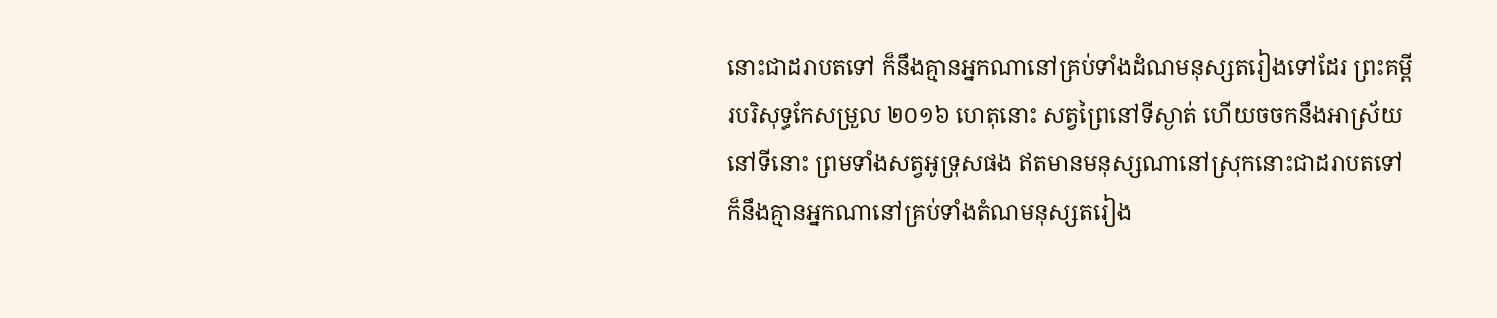នោះជាដរាបតទៅ ក៏នឹងគ្មានអ្នកណានៅគ្រប់ទាំងដំណមនុស្សតរៀងទៅដែរ ព្រះគម្ពីរបរិសុទ្ធកែសម្រួល ២០១៦ ហេតុនោះ សត្វព្រៃនៅទីស្ងាត់ ហើយចចកនឹងអាស្រ័យនៅទីនោះ ព្រមទាំងសត្វអូទ្រុសផង ឥតមានមនុស្សណានៅស្រុកនោះជាដរាបតទៅ ក៏នឹងគ្មានអ្នកណានៅគ្រប់ទាំងតំណមនុស្សតរៀង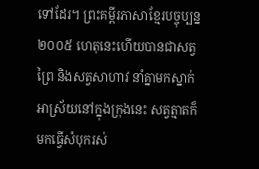ទៅដែរ។ ព្រះគម្ពីរភាសាខ្មែរបច្ចុប្បន្ន ២០០៥ ហេតុនេះហើយបានជាសត្វព្រៃ និងសត្វសាហាវ នាំគ្នាមកស្នាក់អាស្រ័យនៅក្នុងក្រុងនេះ សត្វត្មាតក៏មកធ្វើសំបុករស់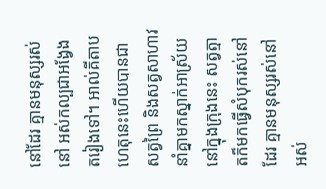នៅដែរ គ្មានមនុស្សរស់នៅ អស់កល្បជាអង្វែងតរៀងទៅ។ អាល់គីតាប ហេតុនេះហើយបានជាសត្វព្រៃ និងសត្វសាហាវ នាំគ្នាមកស្នាក់អាស្រ័យនៅក្នុងក្រុងនេះ សត្វត្មាតក៏មកធ្វើសំបុករស់នៅដែរ គ្មានមនុស្សរស់នៅ អស់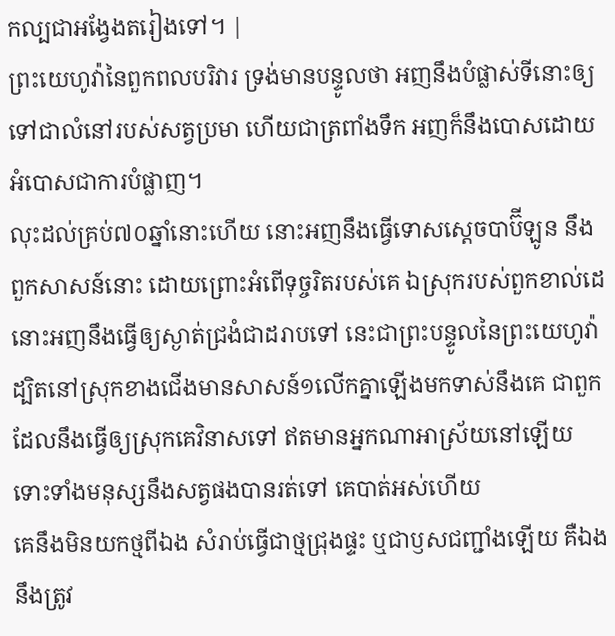កល្បជាអង្វែងតរៀងទៅ។ |
ព្រះយេហូវ៉ានៃពួកពលបរិវារ ទ្រង់មានបន្ទូលថា អញនឹងបំផ្លាស់ទីនោះឲ្យទៅជាលំនៅរបស់សត្វប្រមា ហើយជាត្រពាំងទឹក អញក៏នឹងបោសដោយអំបោសជាការបំផ្លាញ។
លុះដល់គ្រប់៧០ឆ្នាំនោះហើយ នោះអញនឹងធ្វើទោសស្តេចបាប៊ីឡូន នឹងពួកសាសន៍នោះ ដោយព្រោះអំពើទុច្ចរិតរបស់គេ ឯស្រុករបស់ពួកខាល់ដេ នោះអញនឹងធ្វើឲ្យស្ងាត់ជ្រងំជាដរាបទៅ នេះជាព្រះបន្ទូលនៃព្រះយេហូវ៉ា
ដ្បិតនៅស្រុកខាងជើងមានសាសន៍១លើកគ្នាឡើងមកទាស់នឹងគេ ជាពួកដែលនឹងធ្វើឲ្យស្រុកគេវិនាសទៅ ឥតមានអ្នកណាអាស្រ័យនៅឡើយ ទោះទាំងមនុស្សនឹងសត្វផងបានរត់ទៅ គេបាត់អស់ហើយ
គេនឹងមិនយកថ្មពីឯង សំរាប់ធ្វើជាថ្មជ្រុងផ្ទះ ឬជាឫសជញ្ជាំងឡើយ គឺឯងនឹងត្រូវ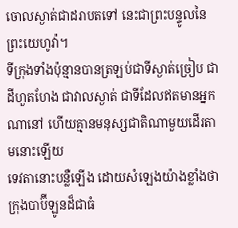ចោលស្ងាត់ជាដរាបតទៅ នេះជាព្រះបន្ទូលនៃព្រះយេហូវ៉ា។
ទីក្រុងទាំងប៉ុន្មានបានត្រឡប់ជាទីស្ងាត់ច្រៀប ជាដីហួតហែង ជាវាលស្ងាត់ ជាទីដែលឥតមានអ្នកណានៅ ហើយគ្មានមនុស្សជាតិណាមួយដើរតាមនោះឡើយ
ទេវតានោះបន្លឺឡើង ដោយសំឡេងយ៉ាងខ្លាំងថា ក្រុងបាប៊ីឡូនដ៏ជាធំ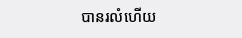បានរលំហើយ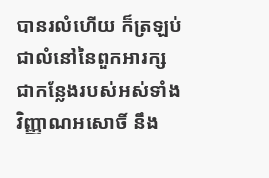បានរលំហើយ ក៏ត្រឡប់ជាលំនៅនៃពួកអារក្ស ជាកន្លែងរបស់អស់ទាំងវិញ្ញាណអសោចិ៍ នឹង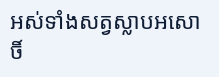អស់ទាំងសត្វស្លាបអសោចិ៍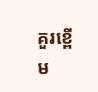គួរខ្ពើម